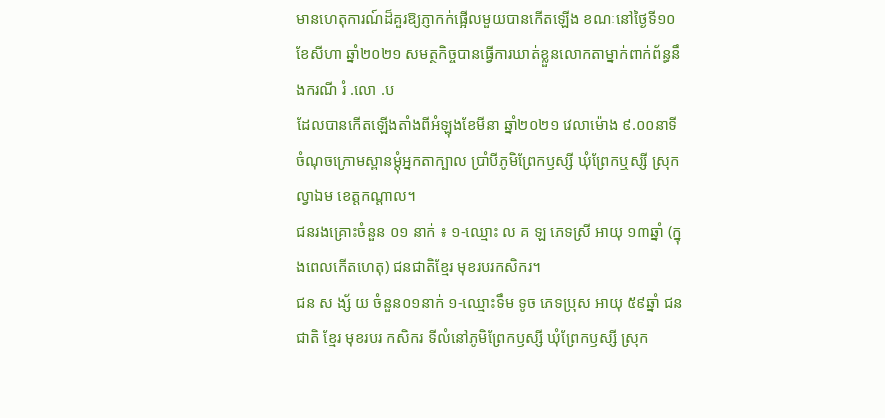មានហេតុការណ៍ដ៏គួរឱ្យភ្ញាកក់ផ្អើលមួយបានកើតឡើង ខណៈនៅថ្ងៃទី១០ ខែសីហា ឆ្នាំ២០២១ សមត្ថកិច្ចបានធ្វើការឃាត់ខ្លួនលោកតាម្នាក់ពាក់ព័ន្ធនឹងករណី រំ .លោ .ប
ដែលបានកើតឡើងតាំងពីអំឡុងខែមីនា ឆ្នាំ២០២១ វេលាម៉ោង ៩.០០នាទី ចំណុចក្រោមស្ពានម្ដុំអ្នកតាក្បាល ប្រាំបីភូមិព្រែកឫស្សី ឃុំព្រែកឬស្សី ស្រុកល្វាឯម ខេត្តកណ្តាល។
ជនរងគ្រោះចំនួន ០១ នាក់ ៖ ១-ឈ្មោះ ល គ ឡ ភេទស្រី អាយុ ១៣ឆ្នាំ (ក្នុងពេលកើតហេតុ) ជនជាតិខ្មែរ មុខរបរកសិករ។
ជន ស ង្ស័ យ ចំនួន០១នាក់ ១-ឈ្មោះទឹម ទូច ភេទប្រុស អាយុ ៥៩ឆ្នាំ ជនជាតិ ខ្មែរ មុខរបរ កសិករ ទីលំនៅភូមិព្រែកឫស្សី ឃុំព្រែកឫស្សី ស្រុក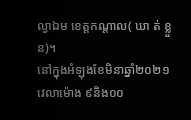ល្វាឯម ខេត្តកណ្តាល( ឃា ត់ ខ្លួន)។
នៅក្នុងអំឡុងខែមិនាឆ្នាំ២០២១ វេលាម៉ោង ៩និង០០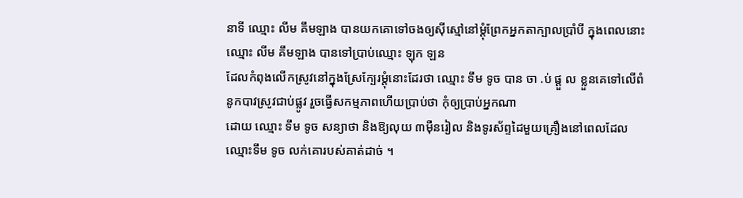នាទី ឈ្មោះ លីម គឹមឡាង បានយកគោទៅចងឲ្យស៊ីស្មៅនៅម្ដុំព្រែកអ្នកតាក្បាលប្រាំបី ក្នុងពេលនោះ ឈ្មោះ លីម គឹមឡាង បានទៅប្រាប់ឈ្មោះ ឡុក ឡន
ដែលកំពុងលើកស្រូវនៅក្នុងស្រែក្បែរម្ដុំនោះដែរថា ឈ្មោះ ទឹម ទូច បាន ចា .ប់ ផ្ដួ ល ខ្លួនគេទៅលើពំនូកបាវស្រូវជាប់ផ្លូវ រួចធ្វើសកម្មភាពហើយប្រាប់ថា កុំឲ្យប្រាប់អ្នកណា
ដោយ ឈ្មោះ ទឹម ទូច សន្យាថា និងឱ្យលុយ ៣ម៉ឺនរៀល និងទូរស័ព្ទដៃមួយគ្រឿងនៅពេលដែលឈ្មោះទឹម ទូច លក់គោរបស់គាត់ដាច់ ។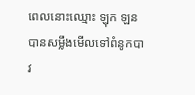ពេលនោះឈ្មោះ ឡុក ឡន បានសម្លឹងមើលទៅពំនូកបាវ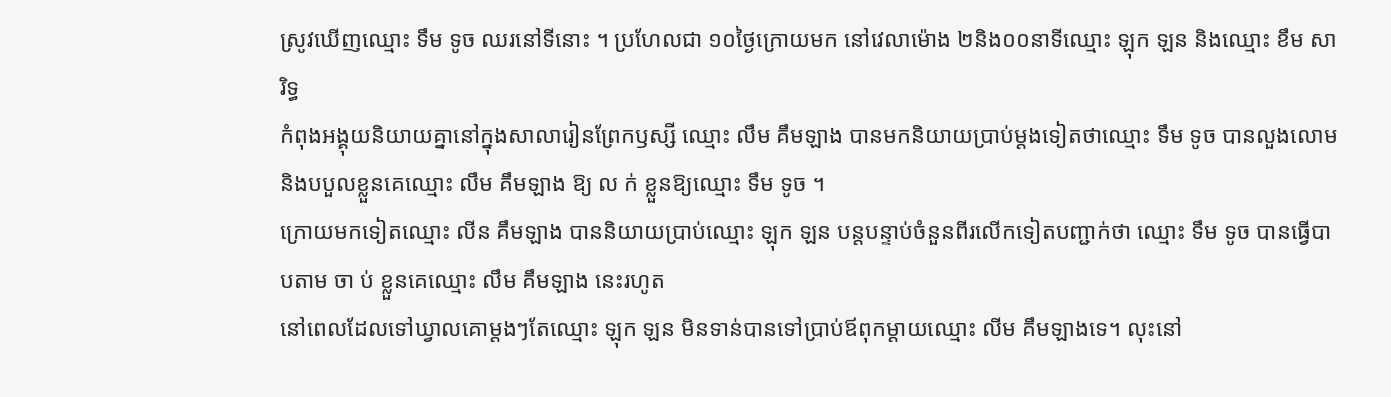ស្រូវឃើញឈ្មោះ ទឹម ទូច ឈរនៅទីនោះ ។ ប្រហែលជា ១០ថ្ងៃក្រោយមក នៅវេលាម៉ោង ២និង០០នាទីឈ្មោះ ឡុក ឡន និងឈ្មោះ ខឹម សារិទ្ធ
កំពុងអង្គុយនិយាយគ្នានៅក្នុងសាលារៀនព្រែកឫស្សី ឈ្មោះ លឹម គឹមឡាង បានមកនិយាយប្រាប់ម្តងទៀតថាឈ្មោះ ទឹម ទូច បានលួងលោមនិងបបួលខ្លួនគេឈ្មោះ លឹម គឹមឡាង ឱ្យ ល ក់ ខ្លួនឱ្យឈ្មោះ ទឹម ទូច ។
ក្រោយមកទៀតឈ្មោះ លីន គឹមឡាង បាននិយាយប្រាប់ឈ្មោះ ឡុក ឡន បន្តបន្ទាប់ចំនួនពីរលើកទៀតបញ្ជាក់ថា ឈ្មោះ ទឹម ទូច បានធ្វើបាបតាម ចា ប់ ខ្លួនគេឈ្មោះ លឹម គឹមឡាង នេះរហូត
នៅពេលដែលទៅឃ្វាលគោម្ដងៗតែឈ្មោះ ឡុក ឡន មិនទាន់បានទៅប្រាប់ឪពុកម្ដាយឈ្មោះ លីម គឹមឡាងទេ។ លុះនៅ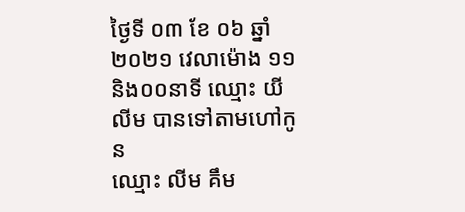ថ្ងៃទី ០៣ ខែ ០៦ ឆ្នាំ ២០២១ វេលាម៉ោង ១១និង០០នាទី ឈ្មោះ យី លីម បានទៅតាមហៅកូន
ឈ្មោះ លីម គឹម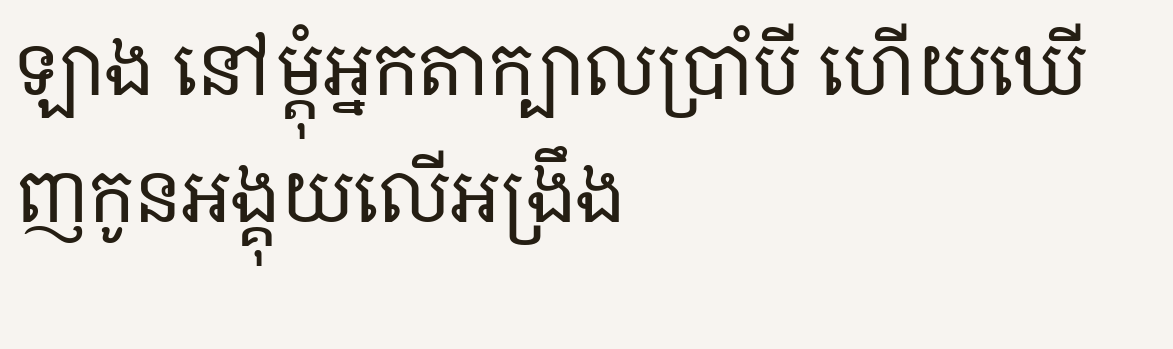ឡាង នៅម្ដុំអ្នកតាក្បាលប្រាំបី ហើយឃើញកូនអង្គុយលើអង្រឹង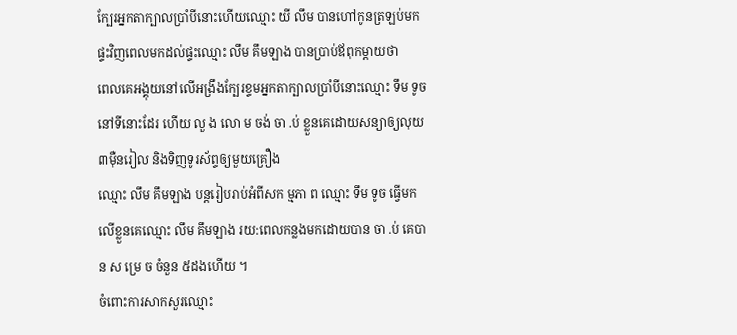ក្បែរអ្នកតាក្បាលប្រាំបីនោះហើយឈ្មោះ យី លឹម បានហៅកូនត្រឡប់មកផ្ទះវិញពេលមកដល់ផ្ទះឈ្មោះ លឹម គឹមឡាង បានប្រាប់ឪពុកម្ដាយថា
ពេលគេអង្គុយនៅលើអង្រឹងក្បែរខ្ទមអ្នកតាក្បាលប្រាំបីនោះឈ្មោះ ទឹម ទូច នៅទីនោះដែរ ហើយ លួ ង លោ ម ចង់ ចា .ប់ ខ្លួនគេដោយសន្យាឲ្យលុយ ៣ម៉ឺនរៀល និងទិញទូរស័ព្ទឲ្យមួយគ្រឿង
ឈ្មោះ លឹម គឹមឡាង បន្តរៀបរាប់អំពីសក ម្មភា ព ឈ្មោះ ទឹម ទូច ធ្វើមកលើខ្លួនគេឈ្មោះ លឹម គឹមឡាង រយ:ពេលកន្លងមកដោយបាន ចា .ប់ គេបាន ស ម្រេ ច ចំនួន ៥ដងហើយ ។
ចំពោះការសាកសួរឈ្មោះ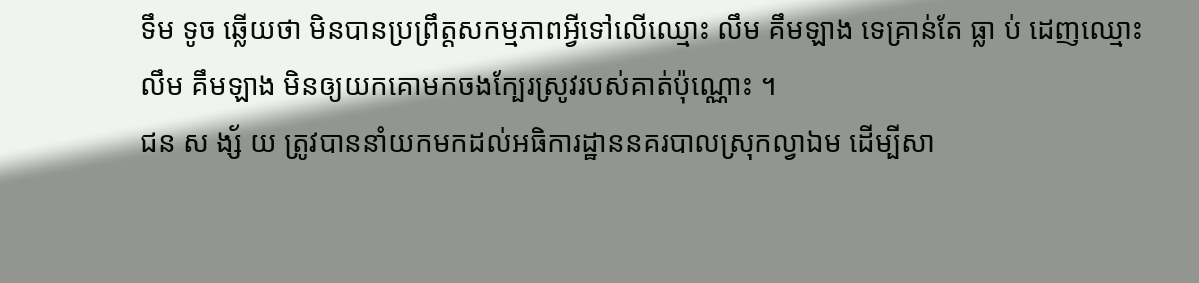ទឹម ទូច ឆ្លើយថា មិនបានប្រព្រឹត្តសកម្មភាពអ្វីទៅលើឈ្មោះ លឹម គឹមឡាង ទេគ្រាន់តែ ធ្លា ប់ ដេញឈ្មោះ លឹម គឹមឡាង មិនឲ្យយកគោមកចងក្បែរស្រូវរបស់គាត់ប៉ុណ្ណោះ ។
ជន ស ង្ស័ យ ត្រូវបាននាំយកមកដល់អធិការដ្ឋាននគរបាលស្រុកល្វាឯម ដើម្បីសា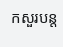កសួរបន្ត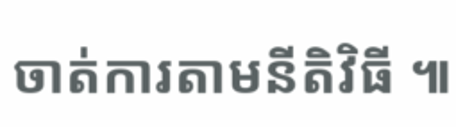ចាត់ការតាមនីតិវិធី ៕